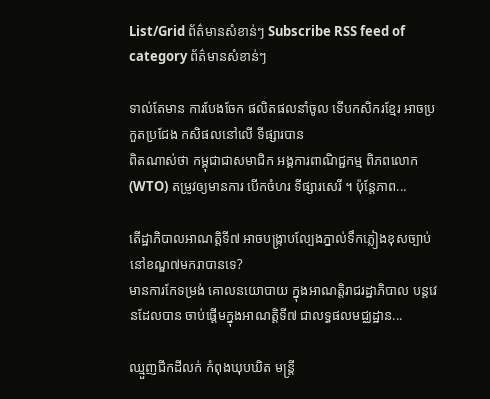List/Grid ព័ត៌មានសំខាន់ៗ Subscribe RSS feed of category ព័ត៌មានសំខាន់ៗ

ទាល់តែមាន ការបែងចែក ផលិតផលនាំចូល ទើបកសិករខ្មែរ អាចប្រកួតប្រជែង កសិផលនៅលើ ទីផ្សារបាន
ពិតណាស់ថា កម្ពុជាជាសមាជិក អង្គការពាណិជ្ជកម្ម ពិភពលោក (WTO) តម្រូវឲ្យមានការ បើកចំហរ ទីផ្សារសេរី ។ ប៉ុន្តែភាព...

តើដ្ឋាភិបាលអាណត្តិទី៧ អាចបង្ក្រាបល្បែងភ្នាល់ទឹកភ្លៀងខុសច្បាប់នៅខណ្ឌ៧មករាបានទេ?
មានការកែទម្រង់ គោលនយោបាយ ក្នុងអាណត្តិរាជរដ្ឋាភិបាល បន្តវេនដែលបាន ចាប់ផ្ដើមក្នុងអាណត្តិទី៧ ជាលទ្ធផលមជ្ឈដ្ឋាន...

ឈ្មួញជីកដីលក់ កំពុងឃុបឃិត មន្ត្រី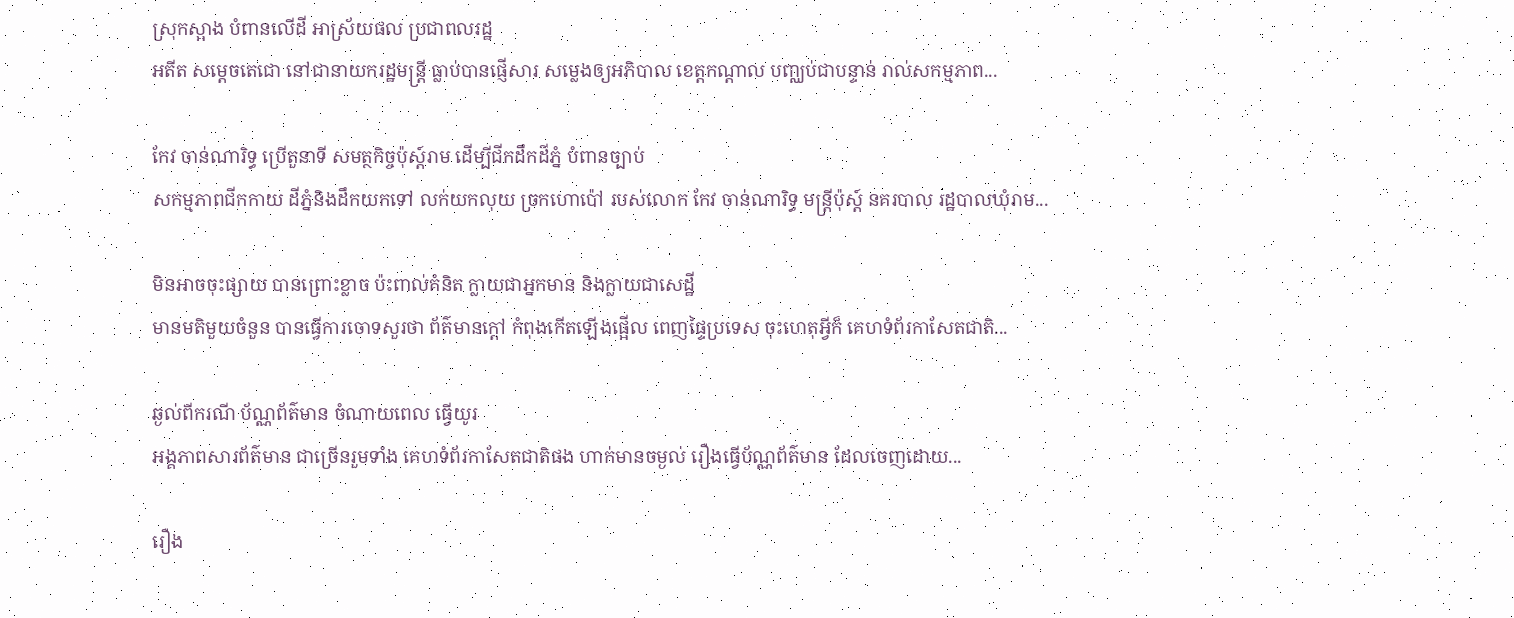ស្រុកស្អាង បំពានលើដី អាស្រ័យផល ប្រជាពលរដ្ឋ
អតីត សម្ដេចតេជោ នៅជានាយករដ្ឋមន្រ្តី ធ្លាប់បានផ្ញើសារ សម្លេងឲ្យអភិបាល ខេត្តកណ្ដាល បញ្ឈប់ជាបន្ទាន់ រាល់សកម្មភាព...

កែវ ចាន់ណារិទ្ធ ប្រើតួនាទី សមត្ថកិច្ចប៉ុស្ត៍រាម ដើម្បីជីកដឹកដីភ្នំ បំពានច្បាប់
សកម្មភាពជីកកាយ ដីភ្នំនិងដឹកយកទៅ លក់យកលុយ ច្រកហោប៉ៅ របស់លោក កែវ ចាន់ណារិទ្ធ មន្ត្រីប៉ុស្ត៍ នគរបាល រដ្ឋបាលឃុំរាម...

មិនអាចចុះផ្សាយ បានព្រោះខ្លាច ប៉ះពាល់គំនិត ក្លាយជាអ្នកមាន និងក្លាយជាសេដ្ឋី
មានមតិមួយចំនួន បានធ្វើការចោទសួរថា ព័ត៌មានក្ដៅ កំពុងកើតឡើងផ្អើល ពេញផ្ទៃប្រទេស ចុះហេតុអ្វីក៏ គេហទំព័រកាសែតជាតិ...

ឆ្ងល់ពីករណី ប័ណ្ណព័ត៌មាន ចំណាយពេល ធ្វើយូរ
អង្គភាពសារព័ត៌មាន ជាច្រើនរួមទាំង គេហទំព័រកាសែតជាតិផង ហាក់មានចម្ងល់ រឿងធ្វើប័ណ្ណព័ត៌មាន ដែលចេញដោយ...

រឿង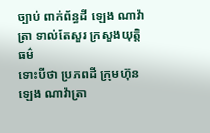ច្បាប់ ពាក់ព័ន្ធដី ឡេង ណាវ៉ាត្រា ទាល់តែសួរ ក្រសួងយុត្តិធម៌
ទោះបីថា ប្រភពដី ក្រុមហ៊ុន ឡេង ណាវ៉ាត្រា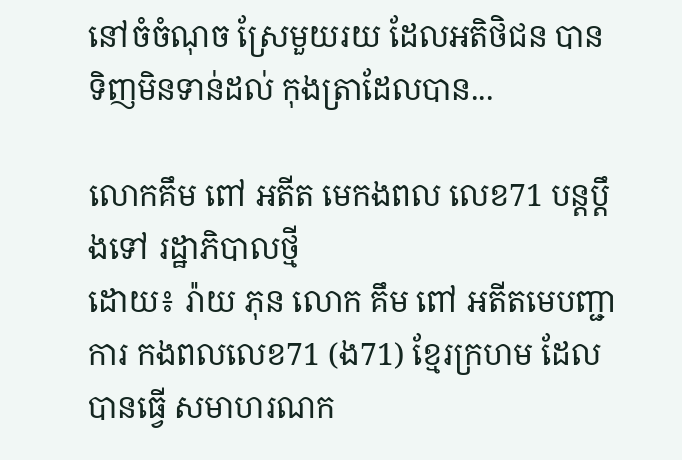នៅចំចំណុច ស្រែមួយរយ ដែលអតិថិជន បានទិញមិនទាន់ដល់ កុងត្រាដែលបាន...

លោកគឹម ពៅ អតីត មេកងពល លេខ71 បន្តប្ដឹងទៅ រដ្ឋាភិបាលថ្មី
ដោយ៖ រ៉ាយ ភុន លោក គឹម ពៅ អតីតមេបញ្ជាការ កងពលលេខ71 (ង71) ខ្មែរក្រហម ដែលបានធ្វើ សមាហរណក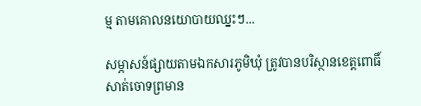ម្ម តាមគោលនយោបាយឈ្នះៗ...

សម្ភាសន៍ផ្សាយតាមឯកសារភូមិឃុំ ត្រូវបានបរិស្ថានខេត្តពោធិ៍សាត់ចោទព្រមាន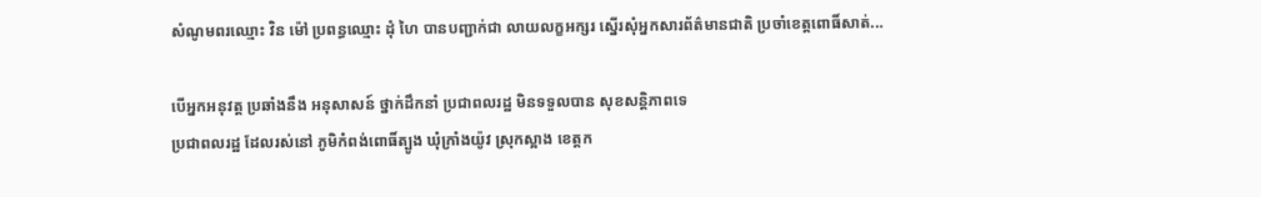សំណូមពរឈ្មោះ វិន ម៉ៅ ប្រពន្ធឈ្មោះ ដុំ ហៃ បានបញ្ជាក់ជា លាយលក្ខអក្សរ ស្នើរសុំអ្នកសារព័ត៌មានជាតិ ប្រចាំខេត្តពោធិ៍សាត់...

បើអ្នកអនុវត្ត ប្រឆាំងនឹង អនុសាសន៍ ថ្នាក់ដឹកនាំ ប្រជាពលរដ្ឋ មិនទទួលបាន សុខសន្តិភាពទេ
ប្រជាពលរដ្ឋ ដែលរស់នៅ ភូមិកំពង់ពោធិ៍ត្បូង ឃុំក្រាំងយ៉ូវ ស្រុកស្អាង ខេត្តក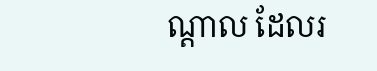ណ្ដាល ដែលរ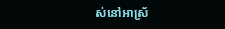ស់នៅអាស្រ័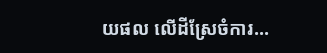យផល លើដីស្រែចំការ...